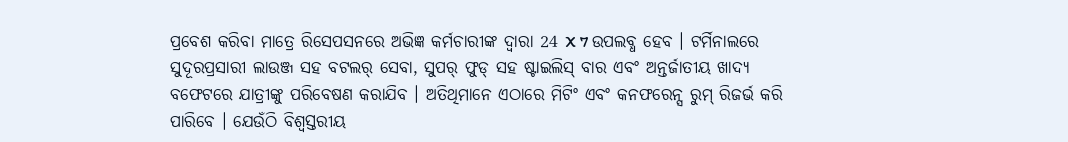ପ୍ରବେଶ କରିବା ମାତ୍ରେ ରିସେପସନରେ ଅଭିଜ୍ଞ କର୍ମଚାରୀଙ୍କ ଦ୍ବାରା 24 X 7 ଉପଲବ୍ଧ ହେବ । ଟର୍ମିନାଲରେ ସୁଦୂରପ୍ରସାରୀ ଲାଉଞ୍ଜ ସହ ବଟଲର୍ ସେବା, ସୁପର୍ ଫୁଡ୍ ସହ ଷ୍ଟାଇଲିସ୍ ବାର ଏବଂ ଅନ୍ତର୍ଜାତୀୟ ଖାଦ୍ୟ ବଫେଟରେ ଯାତ୍ରୀଙ୍କୁ ପରିବେଷଣ କରାଯିବ । ଅତିଥିମାନେ ଏଠାରେ ମିଟିଂ ଏବଂ କନଫରେନ୍ସ ରୁମ୍ ରିଜର୍ଭ କରି ପାରିବେ । ଯେଉଁଠି ବିଶ୍ବସ୍ତରୀୟ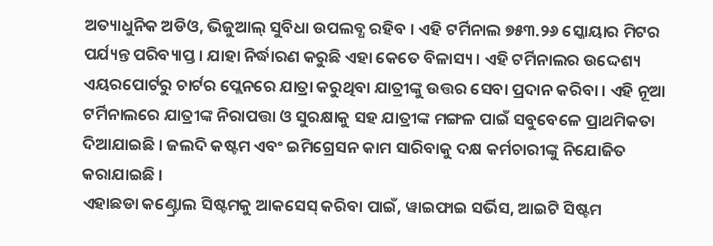ଅତ୍ୟାଧୁନିକ ଅଡିଓ, ଭିଜୁଆଲ୍ ସୁବିଧା ଉପଲବ୍ଧ ରହିବ । ଏହି ଟର୍ମିନାଲ ୭୫୩.୨୬ ସ୍କୋୟାର ମିଟର ପର୍ଯ୍ୟନ୍ତ ପରିବ୍ୟାପ୍ତ । ଯାହା ନିର୍ଦ୍ଧାରଣ କରୁଛି ଏହା କେତେ ବିଳାସ୍ୟ । ଏହି ଟର୍ମିନାଲର ଉଦ୍ଦେଶ୍ୟ ଏୟରପୋର୍ଟରୁ ଚାର୍ଟର ପ୍ଲେନରେ ଯାତ୍ରା କରୁଥିବା ଯାତ୍ରୀଙ୍କୁ ଉତ୍ତର ସେବା ପ୍ରଦାନ କରିବା । ଏହି ନୂଆ ଟର୍ମିନାଲରେ ଯାତ୍ରୀଙ୍କ ନିରାପତ୍ତା ଓ ସୁରକ୍ଷାକୁ ସହ ଯାତ୍ରୀଙ୍କ ମଙ୍ଗଳ ପାଇଁ ସବୁବେଳେ ପ୍ରାଥମିକତା ଦିଆଯାଇଛି । ଜଲଦି କଷ୍ଟମ ଏବଂ ଇମିଗ୍ରେସନ କାମ ସାରିବାକୁ ଦକ୍ଷ କର୍ମଚାରୀଙ୍କୁ ନିଯୋଜିତ କରାଯାଇଛି ।
ଏହାଛଡା କଣ୍ଟ୍ରୋଲ ସିଷ୍ଟମକୁ ଆକସେସ୍ କରିବା ପାଇଁ, ୱାଇଫାଇ ସର୍ଭିସ, ଆଇଟି ସିଷ୍ଟମ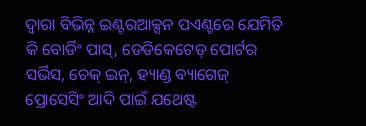ଦ୍ବାରା ବିଭିନ୍ନ ଇଣ୍ଟରଆକ୍ସନ ପଏଣ୍ଟରେ ଯେମିତି କି ବୋର୍ଡିଂ ପାସ୍, ଡେଡିକେଟେଡ୍ ପୋର୍ଟର ସର୍ଭିସ, ଚେକ୍ ଇନ୍, ହ୍ୟାଣ୍ଡ ବ୍ୟାଗେଜ୍ ପ୍ରୋସେସିଂ ଆଦି ପାଇଁ ଯଥେଷ୍ଟ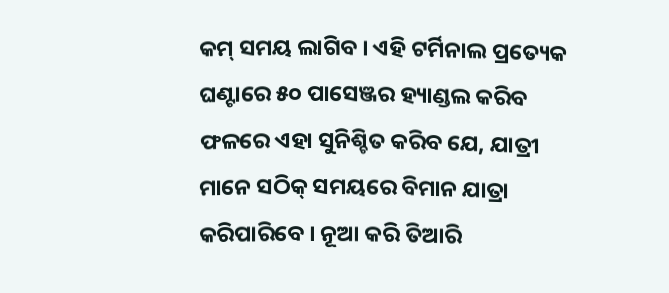କମ୍ ସମୟ ଲାଗିବ । ଏହି ଟର୍ମିନାଲ ପ୍ରତ୍ୟେକ ଘଣ୍ଟାରେ ୫୦ ପାସେଞ୍ଜର ହ୍ୟାଣ୍ଡଲ କରିବ ଫଳରେ ଏହା ସୁନିଶ୍ଚିତ କରିବ ଯେ, ଯାତ୍ରୀ ମାନେ ସଠିକ୍ ସମୟରେ ବିମାନ ଯାତ୍ରା କରିପାରିବେ । ନୂଆ କରି ତିଆରି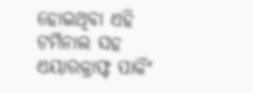ହୋଇଥିବା ଏହି ଟର୍ମିନାଲ ସହ ଏୟାରକ୍ରାଫ୍ଟ ପାର୍କିଂ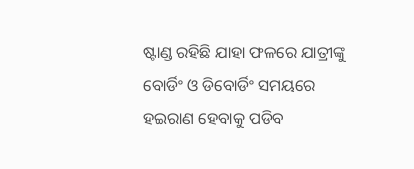ଷ୍ଟାଣ୍ଡ ରହିଛି ଯାହା ଫଳରେ ଯାତ୍ରୀଙ୍କୁ ବୋର୍ଡିଂ ଓ ଡିବୋର୍ଡିଂ ସମୟରେ ହଇରାଣ ହେବାକୁ ପଡିବ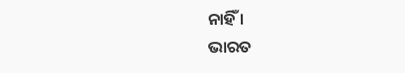ନାହିଁ ।
ଭାରତ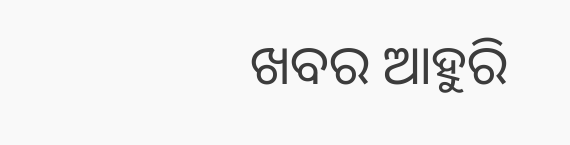ଖବର ଆହୁରି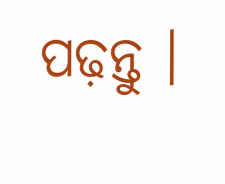ପଢ଼ନ୍ତୁ ।